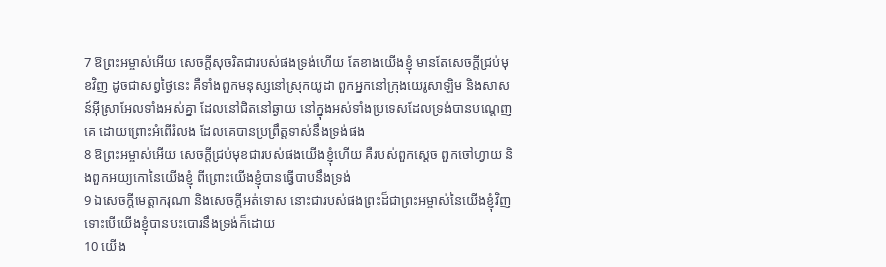7 ឱព្រះអម្ចាស់អើយ សេចក្ដីសុចរិតជារបស់ផងទ្រង់ហើយ តែខាងយើងខ្ញុំ មានតែសេចក្ដីជ្រប់មុខវិញ ដូចជាសព្វថ្ងៃនេះ គឺទាំងពួកមនុស្សនៅស្រុកយូដា ពួកអ្នកនៅក្រុងយេរូសាឡិម និងសាសន៍អ៊ីស្រាអែលទាំងអស់គ្នា ដែលនៅជិតនៅឆ្ងាយ នៅក្នុងអស់ទាំងប្រទេសដែលទ្រង់បានបណ្តេញគេ ដោយព្រោះអំពើរំលង ដែលគេបានប្រព្រឹត្តទាស់នឹងទ្រង់ផង
8 ឱព្រះអម្ចាស់អើយ សេចក្ដីជ្រប់មុខជារបស់ផងយើងខ្ញុំហើយ គឺរបស់ពួកស្តេច ពួកចៅហ្វាយ និងពួកអយ្យកោនៃយើងខ្ញុំ ពីព្រោះយើងខ្ញុំបានធ្វើបាបនឹងទ្រង់
9 ឯសេចក្ដីមេត្តាករុណា និងសេចក្ដីអត់ទោស នោះជារបស់ផងព្រះដ៏ជាព្រះអម្ចាស់នៃយើងខ្ញុំវិញ ទោះបើយើងខ្ញុំបានបះបោរនឹងទ្រង់ក៏ដោយ
10 យើង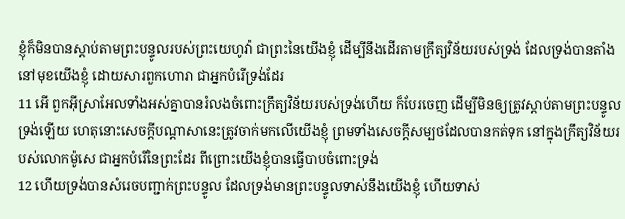ខ្ញុំក៏មិនបានស្តាប់តាមព្រះបន្ទូលរបស់ព្រះយេហូវ៉ា ជាព្រះនៃយើងខ្ញុំ ដើម្បីនឹងដើរតាមក្រឹត្យវិន័យរបស់ទ្រង់ ដែលទ្រង់បានតាំងនៅមុខយើងខ្ញុំ ដោយសារពួកហោរា ជាអ្នកបំរើទ្រង់ដែរ
11 អើ ពួកអ៊ីស្រាអែលទាំងអស់គ្នាបានរំលងចំពោះក្រឹត្យវិន័យរបស់ទ្រង់ហើយ ក៏បែរចេញ ដើម្បីមិនឲ្យត្រូវស្តាប់តាមព្រះបន្ទូលទ្រង់ឡើយ ហេតុនោះសេចក្ដីបណ្តាសានេះត្រូវចាក់មកលើយើងខ្ញុំ ព្រមទាំងសេចក្ដីសម្បថដែលបានកត់ទុក នៅក្នុងក្រឹត្យវិន័យរបស់លោកម៉ូសេ ជាអ្នកបំរើនៃព្រះដែរ ពីព្រោះយើងខ្ញុំបានធ្វើបាបចំពោះទ្រង់
12 ហើយទ្រង់បានសំរេចបញ្ជាក់ព្រះបន្ទូល ដែលទ្រង់មានព្រះបន្ទូលទាស់នឹងយើងខ្ញុំ ហើយទាស់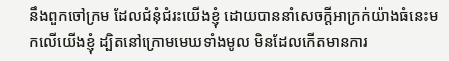នឹងពួកចៅក្រម ដែលជំនុំជំរះយើងខ្ញុំ ដោយបាននាំសេចក្ដីអាក្រក់យ៉ាងធំនេះមកលើយើងខ្ញុំ ដ្បិតនៅក្រោមមេឃទាំងមូល មិនដែលកើតមានការ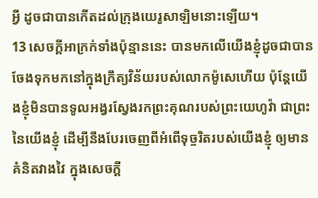អ្វី ដូចជាបានកើតដល់ក្រុងយេរូសាឡិមនោះឡើយ។
13 សេចក្ដីអាក្រក់ទាំងប៉ុន្មាននេះ បានមកលើយើងខ្ញុំដូចជាបានចែងទុកមកនៅក្នុងក្រឹត្យវិន័យរបស់លោកម៉ូសេហើយ ប៉ុន្តែយើងខ្ញុំមិនបានទូលអង្វរស្វែងរកព្រះគុណរបស់ព្រះយេហូវ៉ា ជាព្រះនៃយើងខ្ញុំ ដើម្បីនឹងបែរចេញពីអំពើទុច្ចរិតរបស់យើងខ្ញុំ ឲ្យមានគំនិតវាងវៃ ក្នុងសេចក្ដី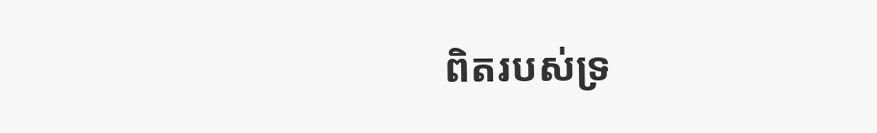ពិតរបស់ទ្រ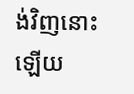ង់វិញនោះឡើយ